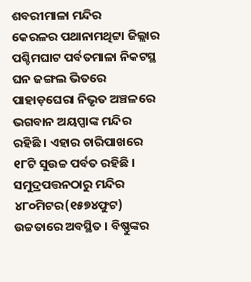ଶବରୀମାଳା ମନ୍ଦିର
କେରଳର ପଥାନାମଥିଟ୍ଟା ଜିଲ୍ଲାର ପଶ୍ଚିମଘାଟ ପର୍ବତମାଳା ନିକଟସ୍ଥ ଘନ ଜଙ୍ଗଲ ଭିତରେ ପାହାଡ଼ଘେରା ନିଭୃତ ଅଞ୍ଚଳରେ ଭଗବାନ ଅୟପ୍ପାଙ୍କ ମନ୍ଦିର ରହିଛି । ଏହାର ଚାରିପାଖରେ ୧୮ଟି ସୁଉଚ୍ଚ ପର୍ବତ ରହିଛି । ସମୁଦ୍ରପତ୍ତନଠାରୁ ମନ୍ଦିର ୪୮୦ମିଟର(୧୫୭୪ଫୁଟ) ଉଚ୍ଚତାରେ ଅବସ୍ଥିତ । ବିଷ୍ଣୁଙ୍କର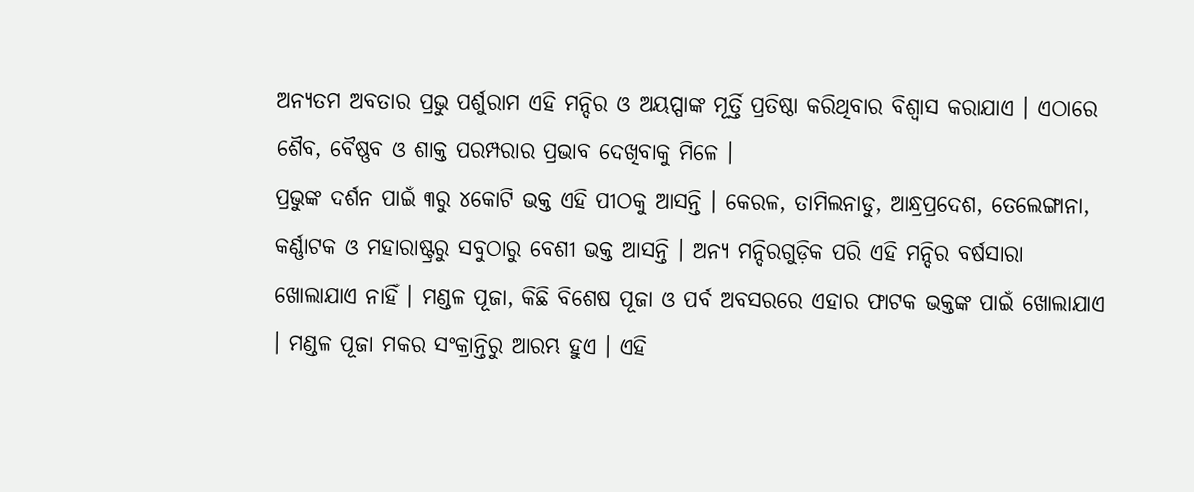ଅନ୍ୟତମ ଅବତାର ପ୍ରଭୁ ପର୍ଶୁରାମ ଏହି ମନ୍ଦିର ଓ ଅୟପ୍ପାଙ୍କ ମୂର୍ତ୍ତି ପ୍ରତିଷ୍ଠା କରିଥିବାର ବିଶ୍ୱାସ କରାଯାଏ । ଏଠାରେ ଶୈବ, ବୈଷ୍ଣବ ଓ ଶାକ୍ତ ପରମ୍ପରାର ପ୍ରଭାବ ଦେଖିବାକୁ ମିଳେ ।
ପ୍ରଭୁଙ୍କ ଦର୍ଶନ ପାଇଁ ୩ରୁ ୪କୋଟି ଭକ୍ତ ଏହି ପୀଠକୁ ଆସନ୍ତି । କେରଳ, ତାମିଲନାଡୁ, ଆନ୍ଧ୍ରପ୍ରଦେଶ, ତେଲେଙ୍ଗାନା, କର୍ଣ୍ଣାଟକ ଓ ମହାରାଷ୍ଟ୍ରରୁ ସବୁଠାରୁ ବେଶୀ ଭକ୍ତ ଆସନ୍ତି । ଅନ୍ୟ ମନ୍ଦିରଗୁଡ଼ିକ ପରି ଏହି ମନ୍ଦିର ବର୍ଷସାରା ଖୋଲାଯାଏ ନାହିଁ । ମଣ୍ଡଳ ପୂଜା, କିଛି ବିଶେଷ ପୂଜା ଓ ପର୍ବ ଅବସରରେ ଏହାର ଫାଟକ ଭକ୍ତଙ୍କ ପାଇଁ ଖୋଲାଯାଏ । ମଣ୍ଡଳ ପୂଜା ମକର ସଂକ୍ରାନ୍ତିରୁ ଆରମ୍ଭ ହୁଏ । ଏହି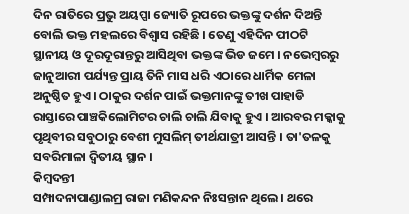ଦିନ ରାତିରେ ପ୍ରଭୁ ଅୟପ୍ପା ଜ୍ୟୋତି ରୂପରେ ଭକ୍ତଙ୍କୁ ଦର୍ଶନ ଦିଅନ୍ତି ବୋଲି ଭକ୍ତ ମହଲରେ ବିଶ୍ୱାସ ରହିଛି । ତେଣୁ ଏହିଦିନ ପୀଠଟି ସ୍ଥାନୀୟ ଓ ଦୂରଦୂରାନ୍ତରୁ ଆସିଥିବା ଭକ୍ତଙ୍କ ଭିଡ ଜମେ । ନଭେମ୍ବରରୁ ଜାନୁଆରୀ ପର୍ଯ୍ୟନ୍ତ ପ୍ରାୟ ତିନି ମାସ ଧରି ଏଠାରେ ଧାର୍ମିକ ମେଳା ଅନୁଷ୍ଠିତ ହୁଏ । ଠାକୁର ଦର୍ଶନ ପାଇଁ ଭକ୍ତମାନଙ୍କୁ ତୀଖ ପାହାଡି ରାସ୍ତାରେ ପାଞ୍ଚକିଲୋମିଟର ଚାଲି ଚାଲି ଯିବାକୁ ହୁଏ । ଆରବର ମକ୍କାକୁ ପୃଥିବୀର ସବୁଠାରୁ ବେଶୀ ମୁସଲିମ୍ ତୀର୍ଥଯାତ୍ରୀ ଆସନ୍ତି । ତା'ତଳକୁ ସବରିମାଳା ଦ୍ୱିତୀୟ ସ୍ଥାନ ।
କିମ୍ବଦନ୍ତୀ
ସମ୍ପାଦନାପାଣ୍ଡାଲମ୍ର ରାଜା ମଣିକନ୍ଦନ ନିଃସନ୍ତାନ ଥିଲେ । ଥରେ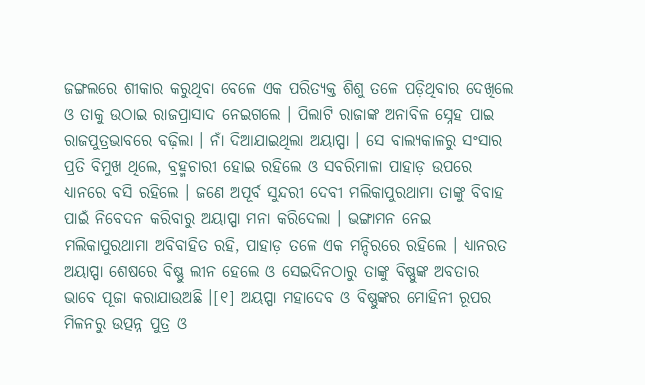ଜଙ୍ଗଲରେ ଶୀକାର କରୁଥିବା ବେଳେ ଏକ ପରିତ୍ୟକ୍ତ ଶିଶୁ ତଳେ ପଡ଼ିଥିବାର ଦେଖିଲେ ଓ ତାକୁ ଉଠାଇ ରାଜପ୍ରାସାଦ ନେଇଗଲେ । ପିଲାଟି ରାଜାଙ୍କ ଅନାବିଳ ସ୍ନେହ ପାଇ ରାଜପୁତ୍ରଭାବରେ ବଢ଼ିଲା । ନାଁ ଦିଆଯାଇଥିଲା ଅୟାପ୍ପା । ସେ ବାଲ୍ୟକାଳରୁ ସଂସାର ପ୍ରତି ବିମୁଖ ଥିଲେ, ବ୍ରହ୍ମଚାରୀ ହୋଇ ରହିଲେ ଓ ସବରିମାଳା ପାହାଡ଼ ଉପରେ ଧ୍ୟାନରେ ବସି ରହିଲେ । ଜଣେ ଅପୂର୍ବ ସୁନ୍ଦରୀ ଦେବୀ ମଲିକାପୁରଥାମା ତାଙ୍କୁ ବିବାହ ପାଇଁ ନିବେଦନ କରିବାରୁ ଅୟାପ୍ପା ମନା କରିଦେଲା । ଭଙ୍ଗାମନ ନେଇ ମଲିକାପୁରଥାମା ଅବିବାହିତ ରହି, ପାହାଡ଼ ତଳେ ଏକ ମନ୍ଦିରରେ ରହିଲେ । ଧ୍ୟାନରତ ଅୟାପ୍ପା ଶେଷରେ ବିଷ୍ଣୁ ଲୀନ ହେଲେ ଓ ସେଇଦିନଠାରୁ ତାଙ୍କୁ ବିଷ୍ଣୁଙ୍କ ଅବତାର ଭାବେ ପୂଜା କରାଯାଉଅଛି ।[୧] ଅୟପ୍ପା ମହାଦେବ ଓ ବିଷ୍ଣୁଙ୍କର ମୋହିନୀ ରୂପର ମିଳନରୁ ଉତ୍ପନ୍ନ ପୁତ୍ର ଓ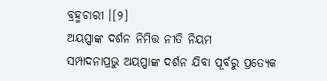ବ୍ରହ୍ମଚାରୀ ।[୨]
ଅୟପ୍ପାଙ୍କ ଦର୍ଶନ ନିମିତ୍ତ ନୀତି ନିୟମ
ସମ୍ପାଦନାପ୍ରଭୁ ଅୟପ୍ପାଙ୍କ ଦର୍ଶନ ଯିବା ପୂର୍ବରୁ ପ୍ରତ୍ୟେକ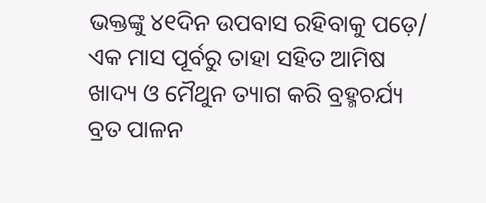ଭକ୍ତଙ୍କୁ ୪୧ଦିନ ଉପବାସ ରହିବାକୁ ପଡ଼େ/ ଏକ ମାସ ପୂର୍ବରୁ ତାହା ସହିତ ଆମିଷ ଖାଦ୍ୟ ଓ ମୈଥୁନ ତ୍ୟାଗ କରି ବ୍ରହ୍ମଚର୍ଯ୍ୟ ବ୍ରତ ପାଳନ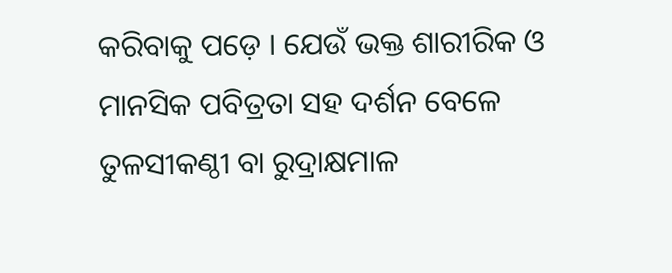କରିବାକୁ ପଡ଼େ । ଯେଉଁ ଭକ୍ତ ଶାରୀରିକ ଓ ମାନସିକ ପବିତ୍ରତା ସହ ଦର୍ଶନ ବେଳେ ତୁଳସୀକଣ୍ଠୀ ବା ରୁଦ୍ରାକ୍ଷମାଳ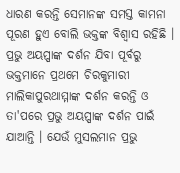ଧାରଣ କରନ୍ତି ସେମାନଙ୍କ ସମସ୍ତ କାମନା ପୂରଣ ହୁଏ ବୋଲି ଭକ୍ତଙ୍କ ବିଶ୍ୱାସ ରହିଛି । ପ୍ରଭୁ ଅୟପ୍ପାଙ୍କ ଦର୍ଶନ ଯିବା ପୂର୍ବରୁ ଭକ୍ତମାନେ ପ୍ରଥମେ ଚିରକୁମାରୀ ମାଲିକାପୁରଥାମ୍ମାଙ୍କ ଦର୍ଶନ କରନ୍ତି ଓ ତା'ପରେ ପ୍ରଭୁ ଅୟପ୍ପାଙ୍କ ଦର୍ଶନ ପାଇଁ ଯାଆନ୍ତି । ଯେଉଁ ମୁସଲମାନ ପ୍ରଭୁ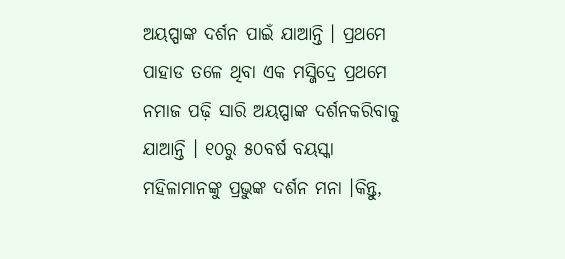ଅୟପ୍ପାଙ୍କ ଦର୍ଶନ ପାଇଁ ଯାଆନ୍ତି । ପ୍ରଥମେ ପାହାଡ ତଳେ ଥିବା ଏକ ମସ୍ଜିଦ୍ରେ ପ୍ରଥମେ ନମାଜ ପଢ଼ି ସାରି ଅୟପ୍ପାଙ୍କ ଦର୍ଶନକରିବାକୁ ଯାଆନ୍ତି । ୧୦ରୁ ୫୦ବର୍ଷ ବୟସ୍କା ମହିଳାମାନଙ୍କୁ ପ୍ରଭୁଙ୍କ ଦର୍ଶନ ମନା ।କିନ୍ତୁ,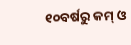୧୦ବର୍ଷରୁ କମ୍ ଓ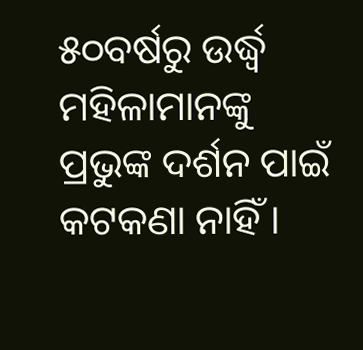୫୦ବର୍ଷରୁ ଉର୍ଦ୍ଧ୍ୱ ମହିଳାମାନଙ୍କୁ ପ୍ରଭୁଙ୍କ ଦର୍ଶନ ପାଇଁ କଟକଣା ନାହିଁ ।